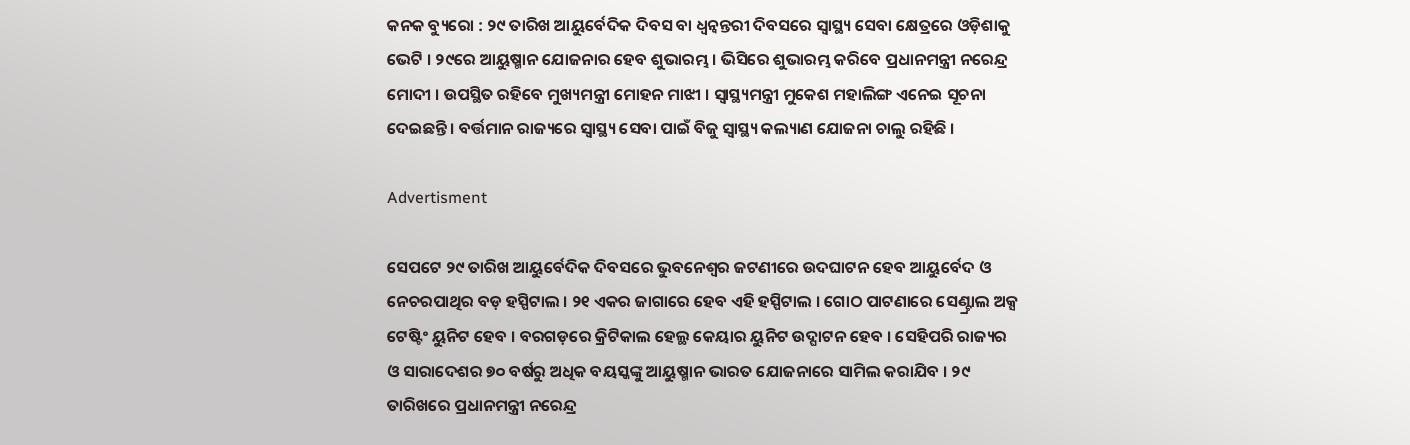କନକ ବ୍ୟୁରୋ : ୨୯ ତାରିଖ ଆୟୁର୍ବେଦିକ ଦିବସ ବା ଧ୍ୱନ୍ୱନ୍ତରୀ ଦିବସରେ ସ୍ୱାସ୍ଥ୍ୟ ସେବା କ୍ଷେତ୍ରରେ ଓଡ଼ିଶାକୁ ଭେଟି । ୨୯ରେ ଆୟୁଷ୍ମାନ ଯୋଜନାର ହେବ ଶୁଭାରମ୍ଭ । ଭିସିରେ ଶୁଭାରମ୍ଭ କରିବେ ପ୍ରଧାନମନ୍ତ୍ରୀ ନରେନ୍ଦ୍ର ମୋଦୀ । ଉପସ୍ଥିତ ରହିବେ ମୁଖ୍ୟମନ୍ତ୍ରୀ ମୋହନ ମାଝୀ । ସ୍ୱାସ୍ଥ୍ୟମନ୍ତ୍ରୀ ମୁକେଶ ମହାଲିଙ୍ଗ ଏନେଇ ସୂଚନା ଦେଇଛନ୍ତି । ବର୍ତ୍ତମାନ ରାଜ୍ୟରେ ସ୍ୱାସ୍ଥ୍ୟ ସେବା ପାଇଁ ବିଜୁ ସ୍ୱାସ୍ଥ୍ୟ କଲ୍ୟାଣ ଯୋଜନା ଚାଲୁ ରହିଛି ।

Advertisment

ସେପଟେ ୨୯ ତାରିଖ ଆୟୁର୍ବେଦିକ ଦିବସରେ ଭୁବନେଶ୍ୱର ଜଟଣୀରେ ଉଦଘାଟନ ହେବ ଆୟୁର୍ବେଦ ଓ ନେଚରପାଥିର ବଡ଼ ହସ୍ପିଟାଲ । ୨୧ ଏକର ଜାଗାରେ ହେବ ଏହି ହସ୍ପିଟାଲ । ଗୋଠ ପାଟଣାରେ ସେଣ୍ଟ୍ରାଲ ଅକ୍ସ ଟେଷ୍ଟିଂ ୟୁନିଟ ହେବ । ବରଗଡ଼ରେ କ୍ରିଟିକାଲ ହେଲ୍ଥ କେୟାର ୟୁନିଟ ଉଦ୍ଘାଟନ ହେବ । ସେହିପରି ରାଜ୍ୟର ଓ ସାରାଦେଶର ୭୦ ବର୍ଷରୁ ଅଧିକ ବୟସ୍କଙ୍କୁ ଆୟୁଷ୍ମାନ ଭାରତ ଯୋଜନାରେ ସାମିଲ କରାଯିବ । ୨୯ ତାରିଖରେ ପ୍ରଧାନମନ୍ତ୍ରୀ ନରେନ୍ଦ୍ର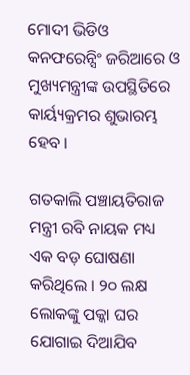ମୋଦୀ ଭିଡିଓ କନଫରେନ୍ସିଂ ଜରିଆରେ ଓ ମୁଖ୍ୟମନ୍ତ୍ରୀଙ୍କ ଉପସ୍ଥିତିରେ କାର୍ୟ୍ୟକ୍ରମର ଶୁଭାରମ୍ଭ ହେବ ।

ଗତକାଲି ପଞ୍ଚାୟତିରାଜ ମନ୍ତ୍ରୀ ରବି ନାୟକ ମଧ୍ୟ ଏକ ବଡ଼ ଘୋଷଣା କରିଥିଲେ । ୨୦ ଲକ୍ଷ ଲୋକଙ୍କୁ ପକ୍କା ଘର ଯୋଗାଇ ଦିଆଯିବ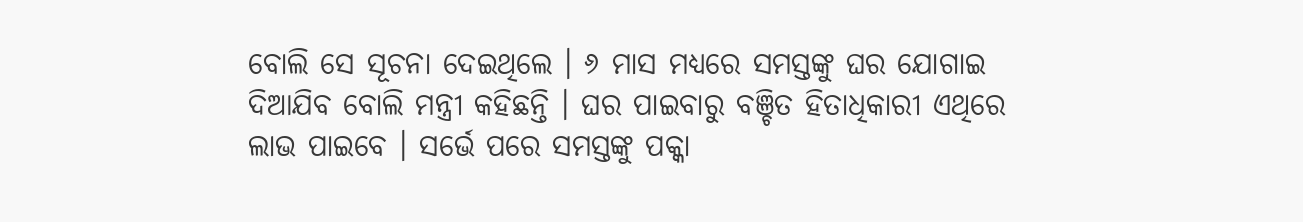ବୋଲି ସେ ସୂଚନା ଦେଇଥିଲେ । ୬ ମାସ ମଧ୍ୟରେ ସମସ୍ତଙ୍କୁ ଘର ଯୋଗାଇ ଦିଆଯିବ ବୋଲି ମନ୍ତ୍ରୀ କହିଛନ୍ତି । ଘର ପାଇବାରୁ ବଞ୍ଚିତ ହିତାଧିକାରୀ ଏଥିରେ ଲାଭ ପାଇବେ । ସର୍ଭେ ପରେ ସମସ୍ତଙ୍କୁ ପକ୍କା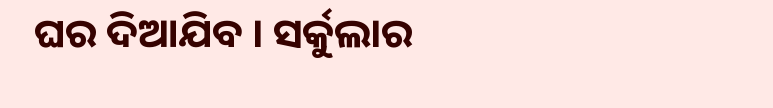ଘର ଦିଆଯିବ । ସର୍କୁଲାର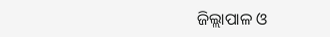ଜିଲ୍ଲାପାଳ ଓ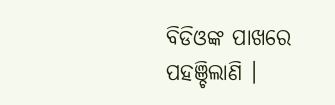ବିଡିଓଙ୍କ ପାଖରେ ପହଞ୍ଚିଲାଣି ।